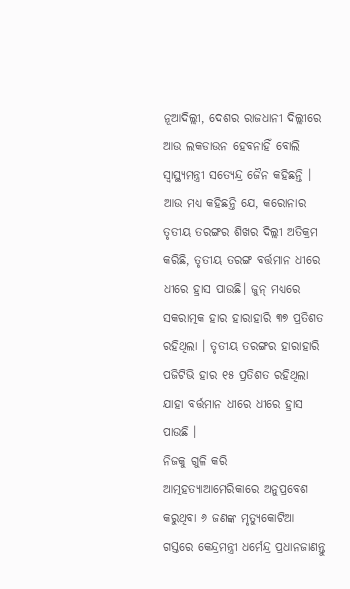ନୂଆଦିଲ୍ଲୀ, ଦେଶର ରାଜଧାନୀ ଦିଲ୍ଲୀରେ ଆଉ ଲକଡାଉନ ହେବନାହିଁ ବୋଲି ସ୍ୱାସ୍ଥ୍ୟମନ୍ତ୍ରୀ ସତ୍ୟେନ୍ଦ୍ର ଜୈନ କହିଛନ୍ତି । ଆଉ ମଧ୍ୟ କହିଛନ୍ତି ଯେ, କରୋନାର ତୃତୀୟ ତରଙ୍ଗର ଶିଖର ଦିଲ୍ଲୀ ଅତିକ୍ରମ କରିଛି, ତୃତୀୟ ତରଙ୍ଗ ବର୍ତ୍ତମାନ ଧୀରେ ଧୀରେ ହ୍ରାସ ପାଉଛି। ଜୁନ୍ ମଧ୍ୟରେ ସକରାତ୍ମକ ହାର ହାରାହାରି ୩୭ ପ୍ରତିଶତ ରହିଥିଲା । ତୃତୀୟ ତରଙ୍ଗର ହାରାହାରି ପଜିଟିଭି ହାର ୧୫ ପ୍ରତିଶତ ରହିଥିଲା ଯାହା ବର୍ତ୍ତମାନ ଧୀରେ ଧୀରେ ହ୍ରାସ ପାଉଛି ।
ନିଜକୁ ଗୁଳି କରି ଆତ୍ମହତ୍ୟାଆମେରିକାରେ ଅନୁପ୍ରବେଶ କରୁଥିବା ୬ ଜଣଙ୍କ ମୃତ୍ୟୁକୋଟିଆ ଗସ୍ତରେ କେନ୍ଦ୍ରମନ୍ତ୍ରୀ ଧର୍ମେନ୍ଦ୍ର ପ୍ରଧାନଜାଣନ୍ତୁ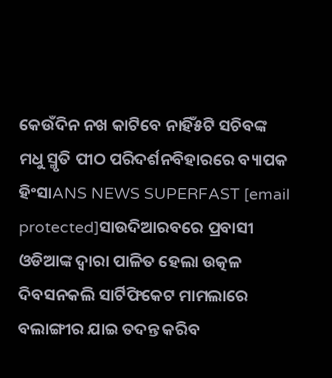କେଉଁଦିନ ନଖ କାଟିବେ ନାହିଁ୫ଟି ସଚିବଙ୍କ ମଧୁ ସ୍ମୃତି ପୀଠ ପରିଦର୍ଶନବିହାରରେ ବ୍ୟାପକ ହିଂସାANS NEWS SUPERFAST [email protected]ସାଉଦିଆରବରେ ପ୍ରବାସୀ ଓଡିଆଙ୍କ ଦ୍ୱାରା ପାଳିତ ହେଲା ଉତ୍କଳ ଦିବସନକଲି ସାର୍ଟିଫିକେଟ ମାମଲାରେ ବଲାଙ୍ଗୀର ଯାଇ ତଦନ୍ତ କରିବ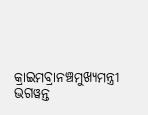କ୍ରାଇମବ୍ରାନଞ୍ଚମୁଖ୍ୟମନ୍ତ୍ରୀ ଭଗୱନ୍ତ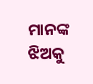ମାନଙ୍କ ଝିଅକୁ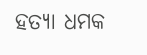ହତ୍ୟା ଧମକ